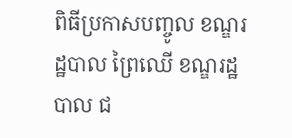ពិធីប្រកាសបញ្ចូល ខណ្ឌរដ្ឋបាល ព្រៃឈើ ខណ្ឌរដ្ឋបាល ជ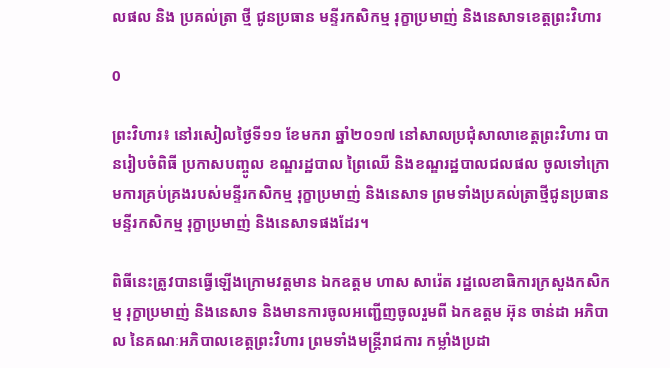លផល និង ប្រគល់ត្រា ថ្មី ជូនប្រធាន មន្ទីរកសិកម្ម រុក្ខាប្រមាញ់ និងនេសាទខេត្តព្រះវិហារ

0

ព្រះវិហារ៖ នៅរសៀលថ្ងៃទី១១ ខែមករា ឆ្នាំ២០១៧ នៅសាលប្រជុំសាលាខេត្តព្រះវិហារ បានរៀបចំពិធី ប្រកាសបញ្ចូល ខណ្ឌរដ្ឋបាល ព្រៃឈើ និងខណ្ឌរដ្ឋបាលជលផល ចូលទៅក្រោមការគ្រប់គ្រងរបស់មន្ទីរកសិកម្ម រុក្ខាប្រមាញ់ និងនេសាទ ព្រមទាំងប្រគល់ត្រាថ្មីជូនប្រធានមន្ទីរកសិកម្ម រុក្ខាប្រមាញ់ និងនេសាទផងដែរ។

ពិធីនេះត្រូវបានធ្វើឡើងក្រោមវត្តមាន ឯកឧត្តម ហាស សារ៉េត រដ្ឋលេខាធិការក្រសួងកសិកម្ម រុក្ខាប្រមាញ់ និងនេសាទ និងមានការចូលអញ្ជើញចូលរួមពី ឯកឧត្តម អ៊ុន ចាន់ដា អភិបាល នៃគណៈអភិបាលខេត្តព្រះវិហារ ព្រមទាំងមន្ត្រីរាជការ កម្លាំងប្រដា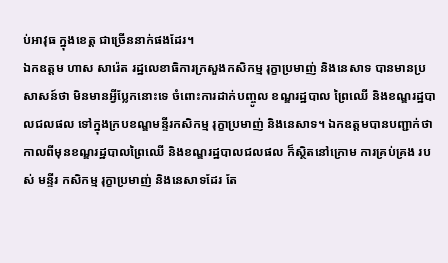ប់អាវុធ ក្នុងខេត្ត ជាច្រើននាក់ផងដែរ។
ឯកឧត្តម ហាស សារ៉េត រដ្ឋលេខាធិការក្រសួងកសិកម្ម រុក្ខាប្រមាញ់ និងនេសាទ បានមានប្រសាសន៍ថា មិនមានអ្វីប្លែកនោះទេ ចំពោះការដាក់បញ្ចូល ខណ្ឌរដ្ឋបាល ព្រៃឈើ និងខណ្ឌរដ្ឋបាលជលផល ទៅក្នុងក្របខណ្ឌមន្ទីរកសិកម្ម រុក្ខាប្រមាញ់ និងនេសាទ។ ឯកឧត្តមបានបញ្ជាក់ថា កាលពីមុនខណ្ឌរដ្ឋបាលព្រៃឈើ និងខណ្ឌរដ្ឋបាលជលផល ក៏ស្ថិតនៅក្រោម ការគ្រប់គ្រង របស់ មន្ទីរ កសិកម្ម រុក្ខាប្រមាញ់ និងនេសាទដែរ តែ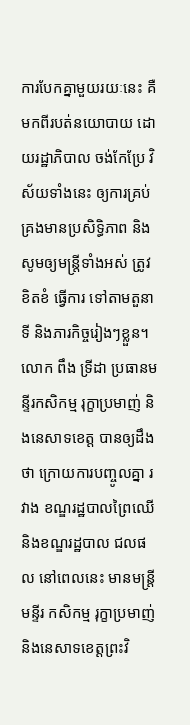ការបែកគ្នាមួយរយៈនេះ គឺមកពីរបត់នយោបាយ ដោយរដ្ឋាភិបាល ចង់កែប្រែ វិស័យទាំងនេះ ឲ្យការគ្រប់គ្រងមានប្រសិទ្ធិភាព និងសូមឲ្យមន្ត្រីទាំងអស់ ត្រូវខិតខំ ធ្វើការ ទៅតាមតួនាទី និងភារកិច្ចរៀងៗខ្លួន។លោក ពឹង ទ្រីដា ប្រធានមន្ទីរកសិកម្ម រុក្ខាប្រមាញ់ និងនេសាទខេត្ត បានឲ្យដឹងថា ក្រោយការបញ្ចូលគ្នា រវាង ខណ្ឌរដ្ឋបាលព្រៃឈើ និងខណ្ឌរដ្ឋបាល ជលផល នៅពេលនេះ មានមន្រ្តីមន្ទីរ កសិកម្ម រុក្ខាប្រមាញ់ និងនេសាទខេត្តព្រះវិ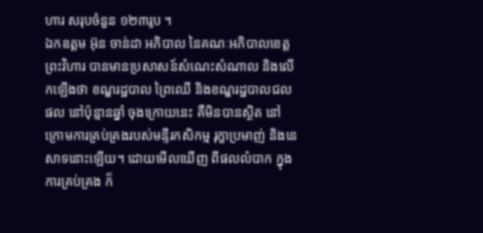ហារ សរុបចំនួន ១២៣រូប ។
ឯកឧត្តម អ៊ុន ចាន់ដា អភិបាល នៃគណៈអភិបាលខេត្តព្រះវិហារ បានមានប្រសាសន៍សំណេះសំណាល និងលើកឡើងថា ខណ្ឌរដ្ឋបាល ព្រៃឈើ និងខណ្ឌរដ្ឋបាលជលផល នៅប៉ុន្មានឆ្នាំ ចុងក្រោយនេះ គឺមិនបានស្ថិត នៅក្រោមការគ្រប់គ្រងរបស់មន្ទីរកសិកម្ម រុក្ខាប្រមាញ់ និងនេសាទនោះឡើយ។ ដោយមើលឃើញ ពីផលលំបាក ក្នុងការគ្រប់គ្រង ក៏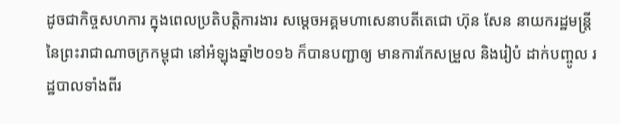ដូចជាកិច្ចសហការ ក្នុងពេលប្រតិបត្តិការងារ សម្តេចអគ្គមហាសេនាបតីតេជោ ហ៊ុន សែន នាយករដ្ឋមន្រ្តី នៃព្រះរាជាណាចក្រកម្ពុជា នៅអំឡុងឆ្នាំ២០១៦ ក៏បានបញ្ជាឲ្យ មានការកែសម្រួល និងរៀបំ ដាក់បញ្ចូល រដ្ឋបាលទាំងពីរ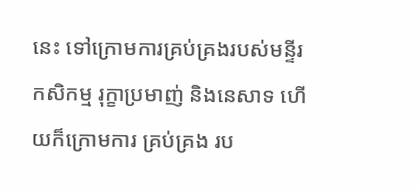នេះ ទៅក្រោមការគ្រប់គ្រងរបស់មន្ទីរកសិកម្ម រុក្ខាប្រមាញ់ និងនេសាទ ហើយក៏ក្រោមការ គ្រប់គ្រង រប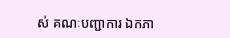ស់ គណៈបញ្ជាការ ឯកភា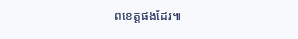ពខេត្តផងដែរ៕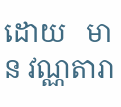ដោយ   មាន វណ្ណតារា